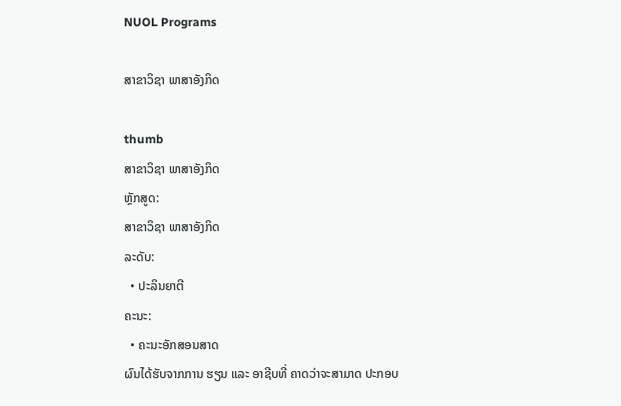NUOL Programs

ສາຂາວິຊາ ພາສາອັງກິດ

thumb
ສາຂາວິຊາ ພາສາອັງກິດ
ຫຼັກສູດ:
ສາຂາວິຊາ ພາສາອັງກິດ
ລະດັບ:
  • ປະລິນຍາຕີ
ຄະນະ:
  • ຄະນະອັກສອນສາດ
ຜົນໄດ້ຮັບຈາກການ ຮຽນ ແລະ ອາຊີບທີ່ ຄາດວ່າຈະສາມາດ ປະກອບ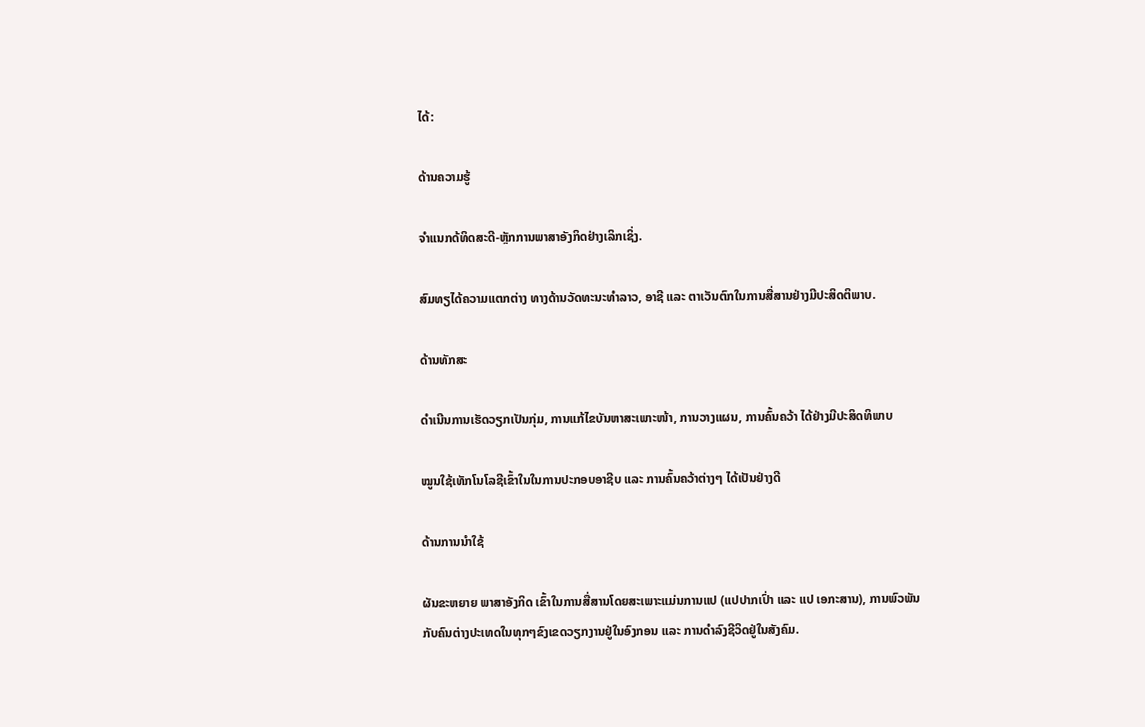ໄດ້:

ດ້ານຄວາມຮູ້

ຈຳແນກດ້ທິດສະດີ-ຫຼັກການພາສາອັງກິດຢ່າງເລິກເຊິ່ງ.

ສົມທຽໄດ້ຄວາມແຕກຕ່າງ ທາງດ້ານວັດທະນະທຳລາວ, ອາຊີ ແລະ ຕາເວັນຕົກໃນການສື່ສານຢ່າງມີປະສິດຕິພາບ.

ດ້ານທັກສະ

ດຳເນີນການເຮັດວຽກເປັນກຸ່ມ, ການແກ້ໄຂບັນຫາສະເພາະໜ້າ, ການວາງແຜນ, ການຄົ້ນຄວ້າ ໄດ້ຢ່າງມີປະສິດທິພາບ

ໝູນໃຊ້ເທັກໂນໂລຊີເຂົ້າໃນໃນການປະກອບອາຊີບ ແລະ ການຄົ້ນຄວ້າຕ່າງໆ ໄດ້ເປັນຢ່າງດີ

ດ້ານການນຳໃຊ້

ຜັນຂະຫຍາຍ ພາສາອັງກິດ ເຂົ້າໃນການສື່ສານໂດຍສະເພາະແມ່ນການແປ (ແປປາກເປົ່າ ແລະ ແປ ເອກະສານ), ການພົວພັນກັບຄົນຕ່າງປະເທດໃນທຸກໆຂົງເຂດວຽກງານຢູ່ໃນອົງກອນ ແລະ ການດຳລົງຊີວິດຢູ່ໃນສັງຄົມ.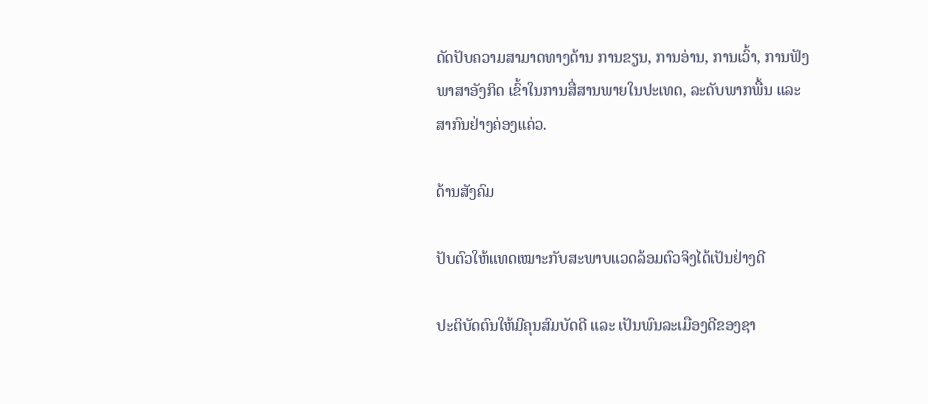ດັດປັບຄວາມສາມາດທາງດ້ານ ການຂຽນ, ການອ່ານ, ການເວົ້າ, ການຟັງ ພາສາອັງກິດ ເຂົ້າໃນການສື່ສານພາຍໃນປະເທດ, ລະດັບພາກພື້ນ ແລະ ສາກົນຢ່າງຄ່ອງແຄ່ວ.

ດ້ານສັງຄົມ

ປັບຕົວໃຫ້ແທດເໝາະກັບສະພາບແວດລ້ອມຕົວຈິງໄດ້ເປັນຢ່າງດີ

ປະຕິບັດຕົນໃຫ້ມີຄຸນສົມບັດດີ ແລະ ເປັນພົນລະເມືອງດີຂອງຊາ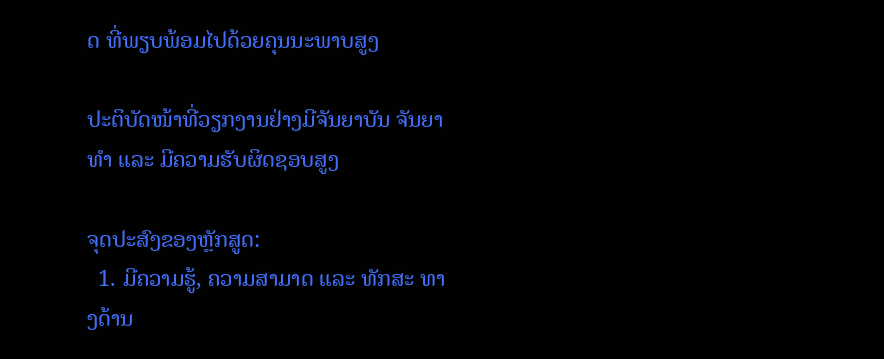ດ ທີ່ພຽບພ້ອມໄປດ້ວຍຄຸນນະພາບສູງ

ປະຕິບັດໜ້າທີ່ວຽກງານຢ່າງມີຈັນຍາບັນ ຈັນຍາທຳ ແລະ ມີຄວາມຮັບຜິດຊອບສູງ

ຈຸດປະສົງຂອງຫຼັກສູດ:
  1. ມີຄວາມຮູ້, ຄວາມສາມາດ ແລະ ທັກສະ ທາງດ້ານ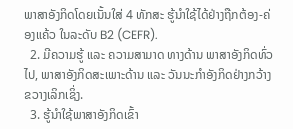ພາສາອັງກິດໂດຍເນັ້ນໃສ່ 4 ທັກສະ ຮູ້ນຳໃຊ້ໄດ້ຢ່າງຖືກຕ້ອງ-ຄ່ອງແຄ້ວ ໃນລະດັບ B2 (CEFR).
  2. ມີຄວາມຮູ້ ແລະ ຄວາມສາມາດ ທາງດ້ານ ພາສາອັງກິດທົ່ວໄປ, ພາສາອັງກິດສະເພາະດ້ານ ແລະ ວັນນະກຳອັງກິດຢ່າງກວ້າງຂວາງເລິກເຊິ່ງ.
  3. ຮູ້ນຳໃຊ້ພາສາອັງກິດເຂົ້າ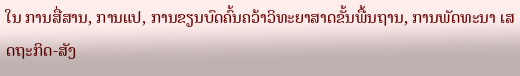ໃນ ການສື່ສານ, ການແປ, ການຂຽນບົດຄົ້ນຄວ້າວິທະຍາສາດຂັ້ນພື້ນຖານ, ການພັດທະນາ ເສດຖະກິດ-ສັງ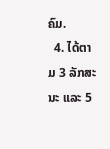ຄົມ.
  4. ໄດ້ຕາມ 3 ລັກສະນະ ແລະ 5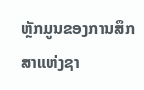ຫຼັກມູນຂອງການສຶກສາແຫ່ງຊາ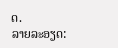ດ.
ລາຍລະອຽດ: